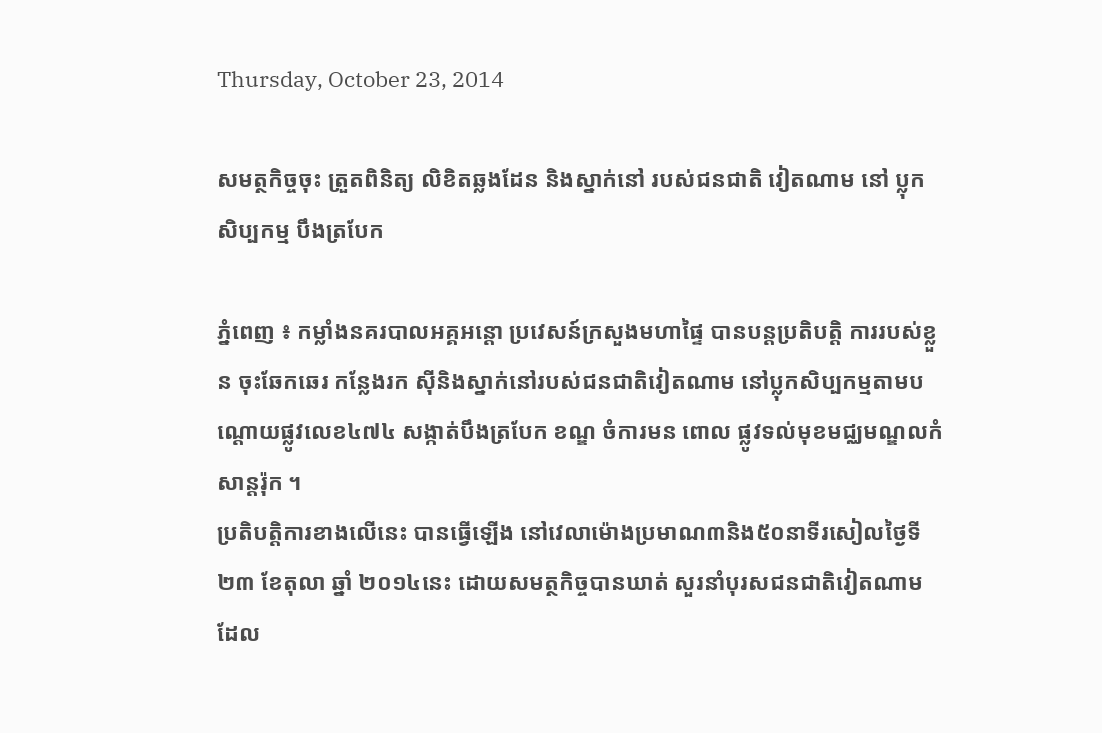Thursday, October 23, 2014

សមត្ថកិច្ចចុះ ត្រួតពិនិត្យ លិខិតឆ្លងដែន និងស្នាក់នៅ របស់ជនជាតិ វៀតណាម នៅ ប្លុកសិប្បកម្ម បឹងត្របែក

ភ្នំពេញ ៖ កម្លាំងនគរបាលអគ្គអន្ដោ ប្រវេសន៍ក្រសួងមហាផ្ទៃ បានបន្ដប្រតិបត្ដិ ការរបស់ខ្លួន ចុះឆែកឆេរ កន្លែងរក ស៊ីនិងស្នាក់នៅរបស់ជនជាតិវៀតណាម នៅប្លុកសិប្បកម្មតាមបណ្ដោយផ្លូវលេខ៤៧៤ សង្កាត់បឹងត្របែក ខណ្ឌ ចំការមន ពោល ផ្លូវទល់មុខមជ្ឈមណ្ឌលកំសាន្ដរ៉ុក ។
ប្រតិបត្ដិការខាងលើនេះ បានធ្វើឡើង នៅវេលាម៉ោងប្រមាណ៣និង៥០នាទីរសៀលថ្ងៃទី២៣ ខែតុលា ឆ្នាំ ២០១៤នេះ ដោយសមត្ថកិច្ចបានឃាត់ សួរនាំបុរសជនជាតិវៀតណាម ដែល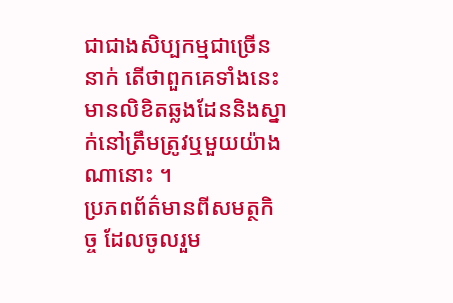ជាជាងសិប្បកម្មជាច្រើននាក់ តើថាពួកគេទាំងនេះ មានលិខិតឆ្លងដែននិងស្នាក់នៅត្រឹមត្រូវឬមួយយ៉ាងណានោះ ។
ប្រភពព័ត៌មានពីសមត្ថកិច្ច ដែលចូលរួម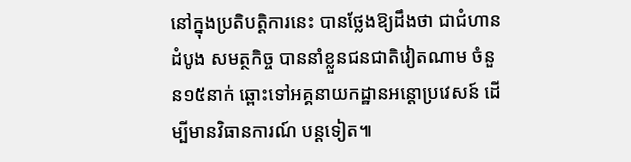នៅក្នុងប្រតិបត្ដិការនេះ បានថ្លែងឱ្យដឹងថា ជាជំហានដំបូង សមត្ថកិច្ច បាននាំខ្លួនជនជាតិវៀតណាម ចំនួន១៥នាក់ ឆ្ពោះទៅអគ្គនាយកដ្ឋានអន្ដោប្រវេសន៍ ដើម្បីមានវិធានការណ៍ បន្តទៀត៕